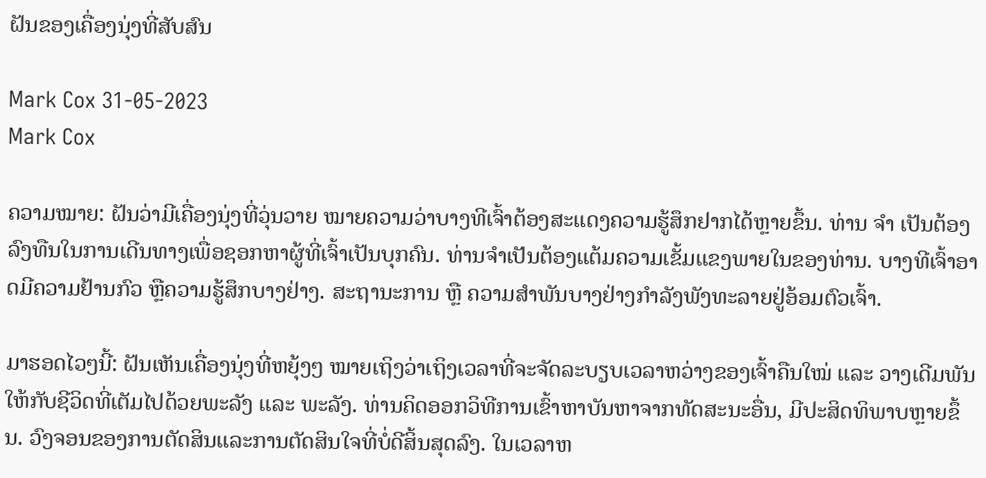ຝັນຂອງເຄື່ອງນຸ່ງທີ່ສັບສົນ

Mark Cox 31-05-2023
Mark Cox

ຄວາມໝາຍ: ຝັນວ່າມີເຄື່ອງນຸ່ງທີ່ວຸ່ນວາຍ ໝາຍຄວາມວ່າບາງທີເຈົ້າຕ້ອງສະແດງຄວາມຮູ້ສຶກຢາກໄດ້ຫຼາຍຂຶ້ນ. ທ່ານ ຈຳ ເປັນຕ້ອງລົງທືນໃນການເດີນທາງເພື່ອຊອກຫາຜູ້ທີ່ເຈົ້າເປັນບຸກຄົນ. ທ່ານຈໍາເປັນຕ້ອງແຕ້ມຄວາມເຂັ້ມແຂງພາຍໃນຂອງທ່ານ. ບາງທີເຈົ້າອາດມີຄວາມຢ້ານກົວ ຫຼືຄວາມຮູ້ສຶກບາງຢ່າງ. ສະຖານະການ ຫຼື ຄວາມສຳພັນບາງຢ່າງກຳລັງພັງທະລາຍຢູ່ອ້ອມຕົວເຈົ້າ.

ມາຮອດໄວໆນີ້: ຝັນເຫັນເຄື່ອງນຸ່ງທີ່ຫຍຸ້ງໆ ໝາຍເຖິງວ່າເຖິງເວລາທີ່ຈະຈັດລະບຽບເວລາຫວ່າງຂອງເຈົ້າຄືນໃໝ່ ແລະ ວາງເດີມພັນໃຫ້ກັບຊີວິດທີ່ເຕັມໄປດ້ວຍພະລັງ ແລະ ພະລັງ. ທ່ານຄິດອອກວິທີການເຂົ້າຫາບັນຫາຈາກທັດສະນະອື່ນ, ມີປະສິດທິພາບຫຼາຍຂຶ້ນ. ວົງຈອນຂອງການຕັດສິນແລະການຕັດສິນໃຈທີ່ບໍ່ດີສິ້ນສຸດລົງ. ໃນເວລາຫ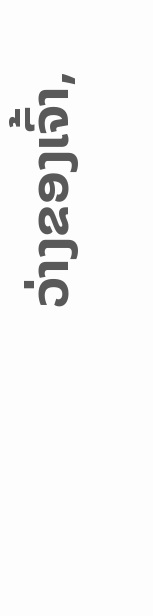ວ່າງຂອງເຈົ້າ,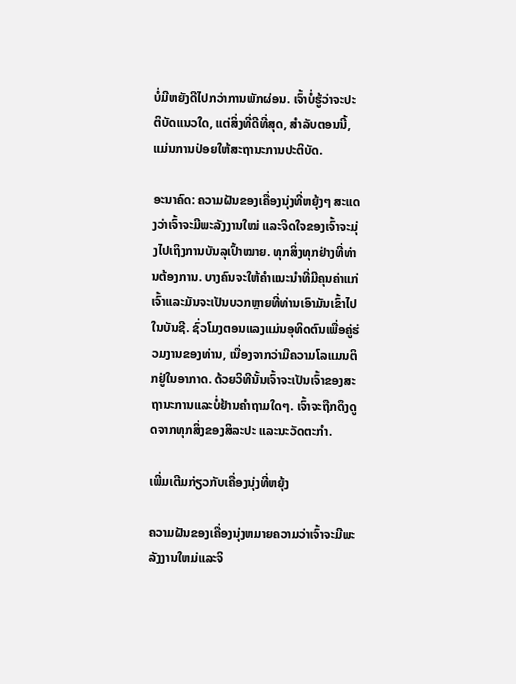ບໍ່ມີຫຍັງດີໄປກວ່າການພັກຜ່ອນ. ເຈົ້າບໍ່ຮູ້ວ່າຈະປະຕິບັດແນວໃດ, ແຕ່ສິ່ງທີ່ດີທີ່ສຸດ, ສໍາລັບຕອນນີ້, ແມ່ນການປ່ອຍໃຫ້ສະຖານະການປະຕິບັດ.

ອະນາຄົດ: ຄວາມຝັນຂອງເຄື່ອງນຸ່ງທີ່ຫຍຸ້ງໆ ສະແດງວ່າເຈົ້າຈະມີພະລັງງານໃໝ່ ແລະຈິດໃຈຂອງເຈົ້າຈະມຸ່ງໄປເຖິງການບັນລຸເປົ້າໝາຍ. ທຸກສິ່ງທຸກຢ່າງທີ່ທ່ານຕ້ອງການ. ບາງຄົນຈະໃຫ້ຄໍາແນະນໍາທີ່ມີຄຸນຄ່າແກ່ເຈົ້າແລະມັນຈະເປັນບວກຫຼາຍທີ່ທ່ານເອົາມັນເຂົ້າໄປໃນບັນຊີ. ຊົ່ວໂມງຕອນແລງແມ່ນອຸທິດຕົນເພື່ອຄູ່ຮ່ວມງານຂອງທ່ານ, ເນື່ອງຈາກວ່າມີຄວາມໂລແມນຕິກຢູ່ໃນອາກາດ. ດ້ວຍວິທີນັ້ນເຈົ້າຈະເປັນເຈົ້າຂອງສະຖານະການແລະບໍ່ຢ້ານຄໍາຖາມໃດໆ. ເຈົ້າຈະຖືກດຶງດູດຈາກທຸກສິ່ງຂອງສິລະປະ ແລະນະວັດຕະກໍາ.

ເພີ່ມເຕີມກ່ຽວກັບເຄື່ອງນຸ່ງທີ່ຫຍຸ້ງ

ຄວາມຝັນຂອງເຄື່ອງນຸ່ງຫມາຍຄວາມວ່າເຈົ້າຈະມີພະລັງງານໃຫມ່ແລະຈິ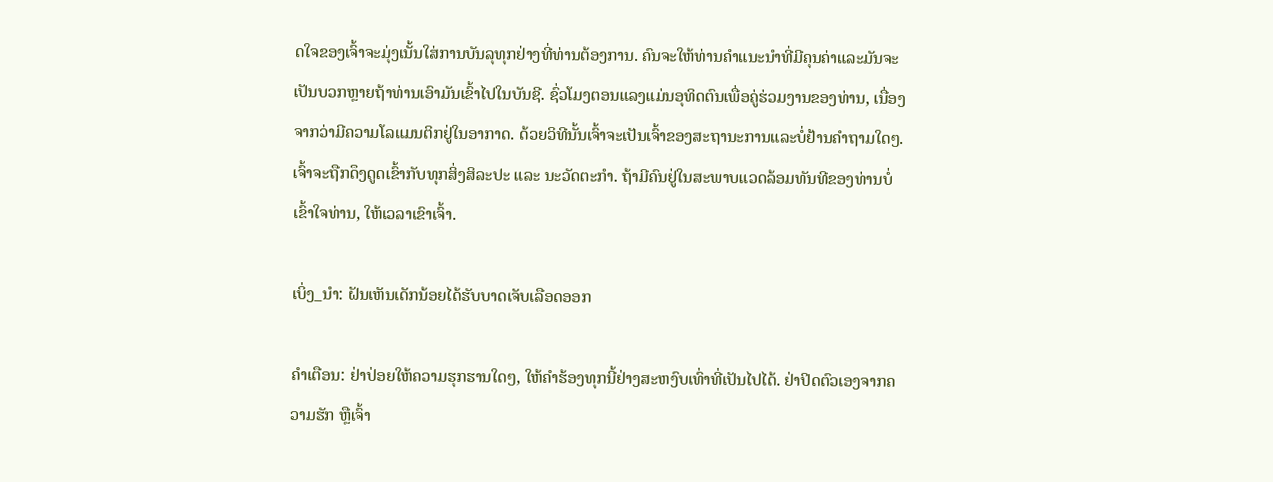ດໃຈຂອງເຈົ້າຈະມຸ່ງເນັ້ນໃສ່ການບັນລຸທຸກຢ່າງທີ່ທ່ານຕ້ອງການ. ຄົນຈະໃຫ້ທ່ານຄໍາແນະນໍາທີ່ມີຄຸນຄ່າແລະມັນຈະເປັນບວກຫຼາຍຖ້າທ່ານເອົາມັນເຂົ້າໄປໃນບັນຊີ. ຊົ່ວໂມງຕອນແລງແມ່ນອຸທິດຕົນເພື່ອຄູ່ຮ່ວມງານຂອງທ່ານ, ເນື່ອງຈາກວ່າມີຄວາມໂລແມນຕິກຢູ່ໃນອາກາດ. ດ້ວຍວິທີນັ້ນເຈົ້າຈະເປັນເຈົ້າຂອງສະຖານະການແລະບໍ່ຢ້ານຄໍາຖາມໃດໆ. ເຈົ້າຈະຖືກດຶງດູດເຂົ້າກັບທຸກສິ່ງສິລະປະ ແລະ ນະວັດຕະກໍາ. ຖ້າມີຄົນຢູ່ໃນສະພາບແວດລ້ອມທັນທີຂອງທ່ານບໍ່ເຂົ້າໃຈທ່ານ, ໃຫ້ເວລາເຂົາເຈົ້າ.

ເບິ່ງ_ນຳ: ຝັນເຫັນເດັກນ້ອຍໄດ້ຮັບບາດເຈັບເລືອດອອກ

ຄໍາເຕືອນ: ຢ່າປ່ອຍໃຫ້ຄວາມຮຸກຮານໃດໆ, ໃຫ້ຄໍາຮ້ອງທຸກນີ້ຢ່າງສະຫງົບເທົ່າທີ່ເປັນໄປໄດ້. ຢ່າປິດຕົວເອງຈາກຄວາມຮັກ ຫຼືເຈົ້າ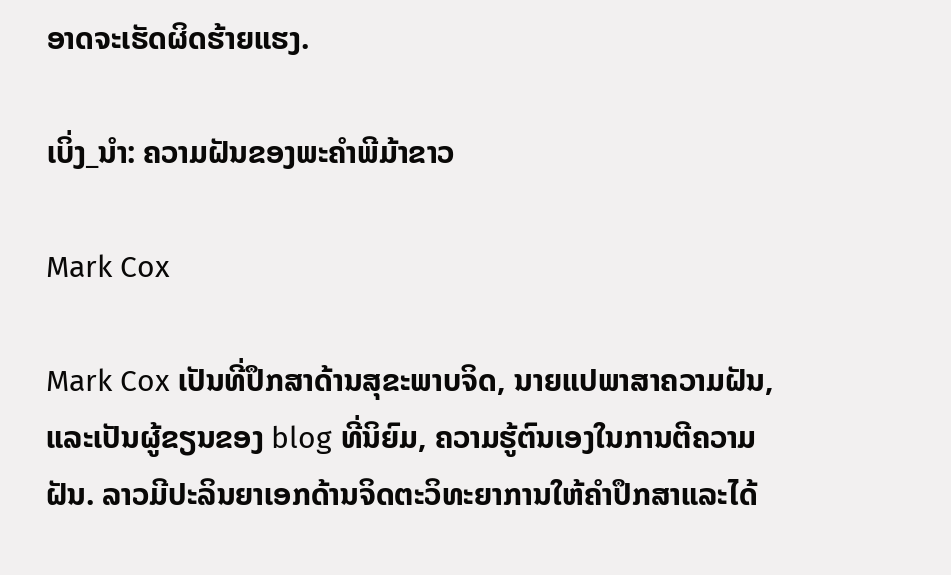ອາດຈະເຮັດຜິດຮ້າຍແຮງ.

ເບິ່ງ_ນຳ: ຄວາມຝັນຂອງພະຄໍາພີມ້າຂາວ

Mark Cox

Mark Cox ເປັນທີ່ປຶກສາດ້ານສຸຂະພາບຈິດ, ນາຍແປພາສາຄວາມຝັນ, ແລະເປັນຜູ້ຂຽນຂອງ blog ທີ່ນິຍົມ, ຄວາມຮູ້ຕົນເອງໃນການຕີຄວາມຝັນ. ລາວມີປະລິນຍາເອກດ້ານຈິດຕະວິທະຍາການໃຫ້ຄໍາປຶກສາແລະໄດ້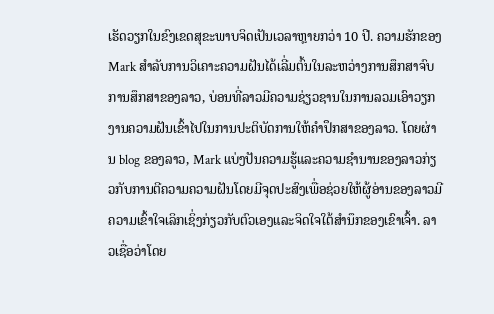ເຮັດວຽກໃນຂົງເຂດສຸຂະພາບຈິດເປັນເວລາຫຼາຍກວ່າ 10 ປີ. ຄວາມຮັກຂອງ Mark ສໍາລັບການວິເຄາະຄວາມຝັນໄດ້ເລີ່ມຕົ້ນໃນລະຫວ່າງການສຶກສາຈົບການສຶກສາຂອງລາວ, ບ່ອນທີ່ລາວມີຄວາມຊ່ຽວຊານໃນການລວມເອົາວຽກງານຄວາມຝັນເຂົ້າໄປໃນການປະຕິບັດການໃຫ້ຄໍາປຶກສາຂອງລາວ. ໂດຍຜ່ານ blog ຂອງລາວ, Mark ແບ່ງປັນຄວາມຮູ້ແລະຄວາມຊໍານານຂອງລາວກ່ຽວກັບການຕີຄວາມຄວາມຝັນໂດຍມີຈຸດປະສົງເພື່ອຊ່ວຍໃຫ້ຜູ້ອ່ານຂອງລາວມີຄວາມເຂົ້າໃຈເລິກເຊິ່ງກ່ຽວກັບຕົວເອງແລະຈິດໃຈໃຕ້ສໍານຶກຂອງເຂົາເຈົ້າ. ລາວເຊື່ອວ່າໂດຍ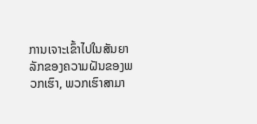ການເຈາະເຂົ້າໄປໃນສັນຍາລັກຂອງຄວາມຝັນຂອງພວກເຮົາ, ພວກເຮົາສາມາ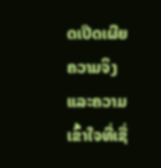ດເປີດເຜີຍຄວາມຈິງແລະຄວາມເຂົ້າໃຈທີ່ເຊື່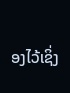ອງໄວ້ເຊິ່ງ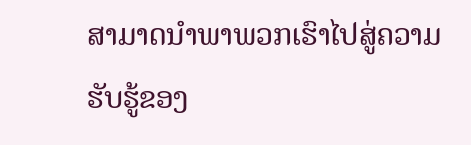ສາມາດນໍາພາພວກເຮົາໄປສູ່ຄວາມຮັບຮູ້ຂອງ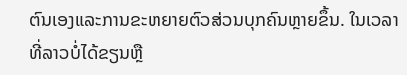ຕົນເອງແລະການຂະຫຍາຍຕົວສ່ວນບຸກຄົນຫຼາຍຂຶ້ນ. ໃນເວລາທີ່ລາວບໍ່ໄດ້ຂຽນຫຼື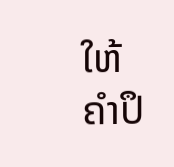ໃຫ້ຄໍາປຶ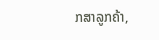ກສາລູກຄ້າ,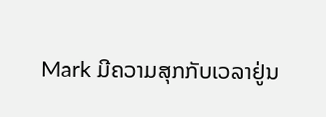Mark ມີຄວາມສຸກກັບເວລາຢູ່ນ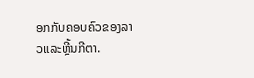ອກກັບຄອບຄົວຂອງລາວແລະຫຼີ້ນກີຕາ.